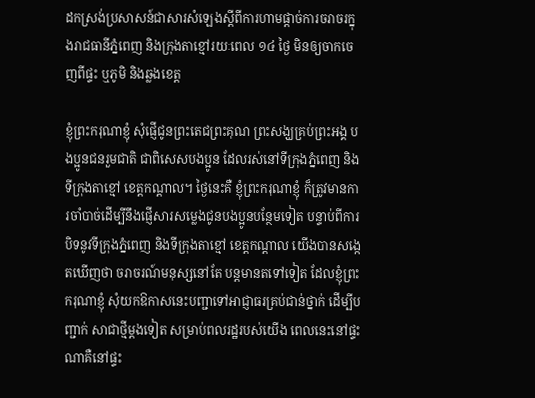ដកស្រង់ប្រសាសន៍ជាសារសំឡេងស្ដីពីការហាមផ្តាច់ការចរាចរក្នុងរាជធានីភ្នំពេញ និងក្រុងតាខ្មៅរយៈពេល ១៤ ថ្ងៃ មិនឲ្យចាកចេញពីផ្ទះ ឬភូមិ និងឆ្លងខេត្ត

ខ្ញុំព្រះករុណាខ្ញុំ សុំផ្ញើជូនព្រះតេជព្រះគុណ ព្រះសង្ឃគ្រប់ព្រះអង្គ បងប្អូនជនរួមជាតិ ជាពិសេសបងប្អូន ដែលរស់នៅទីក្រុងភ្នំពេញ និងទីក្រុងតាខ្មៅ ខេត្តកណ្តាល។ ថ្ងៃនេះគឺ ខ្ញុំព្រះករុណាខ្ញុំ ក៏ត្រូវមានការចាំបាច់ដើម្បីនឹងផ្ញើសារសម្លេងជូនបងប្អូនបន្ថែមទៀត បន្ទាប់ពីការ បិទនូវទីក្រុងភ្នំពេញ និងទីក្រុងតាខ្មៅ ខេត្តកណ្តាល យើងបានសង្កេតឃើញថា ចរាចរណ៍មនុស្សនៅតែ បន្តមានតទៅទៀត ដែលខ្ញុំព្រះករុណាខ្ញុំ សុំយកឱកាសនេះបញ្ជាទៅអាជ្ញាធរគ្រប់ជាន់ថ្នាក់ ដើម្បីបញ្ជាក់ សាជាថ្មីម្តងទៀត សម្រាប់ពលរដ្ឋរបស់យើង ពេលនេះនៅផ្ទះណាគឺនៅផ្ទះ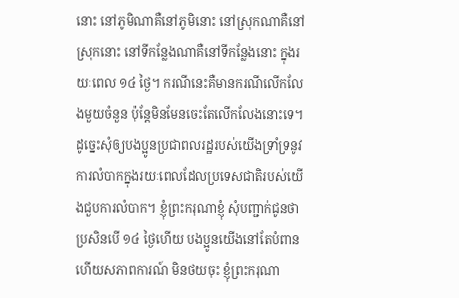នោះ នៅភូមិណាគឺនៅភូមិនោះ នៅស្រុកណាគឺនៅស្រុកនោះ នៅទីកន្លែងណាគឺនៅទីកន្លែងនោះ ក្នុងរយៈពេល ១៤ ថ្ងៃ។ ករណីនេះគឺមានករណីលើកលែងមួយចំនួន ប៉ុន្តែមិនមែនចេះតែលើកលែងនោះទេ។ ដូច្នេះសុំឲ្យបងប្អូនប្រជាពលរដ្ឋរបស់យើងទ្រាំទ្រនូវការលំបាកក្នុងរយៈពេលដែលប្រទេសជាតិរបស់យើងជួបការលំបាក។ ខ្ញុំព្រះករុណាខ្ញុំ សុំបញ្ជាក់ជូនថា ប្រសិនបើ ១៤ ថ្ងៃហើយ បងប្អូនយើងនៅតែបំពាន ហើយសភាពការណ៍ មិនថយចុះ ខ្ញុំព្រះករុណា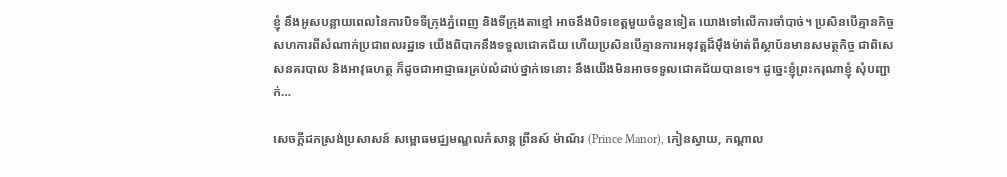ខ្ញុំ នឹងអូសបន្លាយពេលនៃការបិទទីក្រុងភ្នំពេញ និងទីក្រុងតាខ្មៅ អាចនឹងបិទខេត្តមួយចំនួនទៀត យោងទៅលើការចាំបាច់។ ប្រសិនបើគ្មានកិច្ចសហការពីសំណាក់ប្រជាពលរដ្ឋទេ យើងពិបាកនឹងទទួលជោគជ័យ ហើយប្រសិនបើគ្មានការអនុវត្តដ៏ម៉ឹងម៉ាត់ពីស្ថាប័នមានសមត្ថកិច្ច ជាពិសេសនគរបាល និងអាវុធហត្ថ ក៏ដូចជាអាជ្ញាធរគ្រប់លំដាប់ថ្នាក់ទេនោះ នឹងយើងមិនអាចទទួលជោគជ័យបានទេ។ ដូច្នេះខ្ញុំព្រះករុណាខ្ញុំ សុំបញ្ជាក់…

សេចក្តីដកស្រង់ប្រសាសន៍ សម្ពោធមជ្ឈមណ្ឌលកំសាន្ត ព្រីនស៍ ម៉ាណ័រ (Prince Manor), កៀនស្វាយ, កណ្ដាល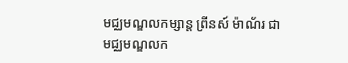មជ្ឈមណ្ឌលកម្សាន្ត ព្រីនស៍ ម៉ាណ័រ ជាមជ្ឈមណ្ឌលក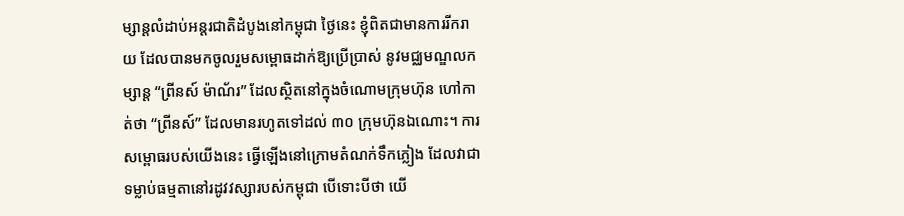ម្សាន្តលំដាប់អន្តរជាតិដំបូងនៅកម្ពុជា ថ្ងៃនេះ ខ្ញុំពិតជាមានការរីករាយ ដែលបានមកចូលរួមសម្ពោធដាក់ឱ្យប្រើប្រាស់ នូវមជ្ឈមណ្ឌលកម្សាន្ត “ព្រីនស៍ ម៉ាណ័រ” ដែលស្ថិតនៅក្នុងចំណោមក្រុមហ៊ុន ហៅកាត់ថា “ព្រីនស៍” ដែលមានរហូតទៅដល់ ៣០ ក្រុមហ៊ុនឯណោះ។ ការសម្ពោធរបស់យើងនេះ ធ្វើឡើងនៅក្រោមតំណក់ទឹកភ្លៀង ដែលវាជាទម្លាប់ធម្មតានៅរដូវវស្សារបស់កម្ពុជា បើទោះបីថា យើ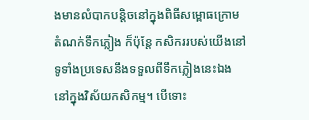ងមានលំបាកបន្តិចនៅក្នុងពិធីសម្ពោធក្រោមតំណក់ទឹកភ្លៀង ក៏ប៉ុន្តែ កសិកររបស់យើងនៅទូទាំងប្រទេសនឹងទទួលពីទឹកភ្លៀងនេះឯង នៅក្នុងវិស័យកសិកម្ម។ បើទោះ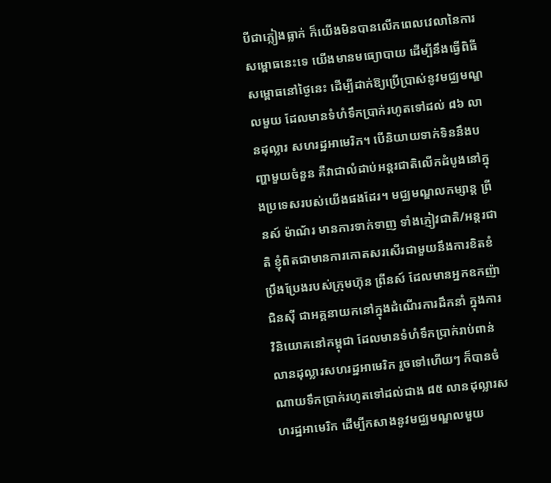បីជាភ្លៀងធ្លាក់ ក៏យើងមិនបានលើកពេលវេលានៃការសម្ពោធនេះទេ យើងមានមធ្យោបាយ ដើម្បីនឹងធ្វើពិធីសម្ពោធនៅថ្ងៃនេះ ដើម្បីដាក់ឱ្យប្រើប្រាស់នូវមជ្ឈមណ្ឌលមួយ ដែលមានទំហំទឹកប្រាក់រហូតទៅដល់ ៨៦ លានដុល្លារ សហរដ្ឋអាមេរិក។ បើនិយាយទាក់ទិននឹងបញ្ហាមួយចំនួន គឺវាជាលំដាប់អន្តរជាតិលើកដំបូងនៅក្នុងប្រទេសរបស់យើងផងដែរ។ មជ្ឈមណ្ឌលកម្សាន្ត ព្រីនស៍ ម៉ាណ័រ មានការទាក់ទាញ ទាំងភ្ញៀវជាតិ/អន្តរជាតិ ខ្ញុំពិតជាមានការកោតសរសើរជាមួយនឹងការខិតខំប្រឹងប្រែងរបស់ក្រុមហ៊ុន ព្រីនស៍ ដែលមានអ្នកឧកញ៉ា ជិនស៊ី ជាអគ្គនាយកនៅក្នុងដំណើរការដឹកនាំ ក្នុងការវិនិយោគនៅកម្ពុជា ដែលមានទំហំទឹកប្រាក់រាប់ពាន់ លានដុល្លារសហរដ្ឋអាមេរិក រួចទៅហើយៗ ក៏បានចំណាយទឹកប្រាក់រហូតទៅដល់ជាង ៨៥ លានដុល្លារសហរដ្ឋអាមេរិក ដើម្បីកសាងនូវមជ្ឈមណ្ឌលមួយ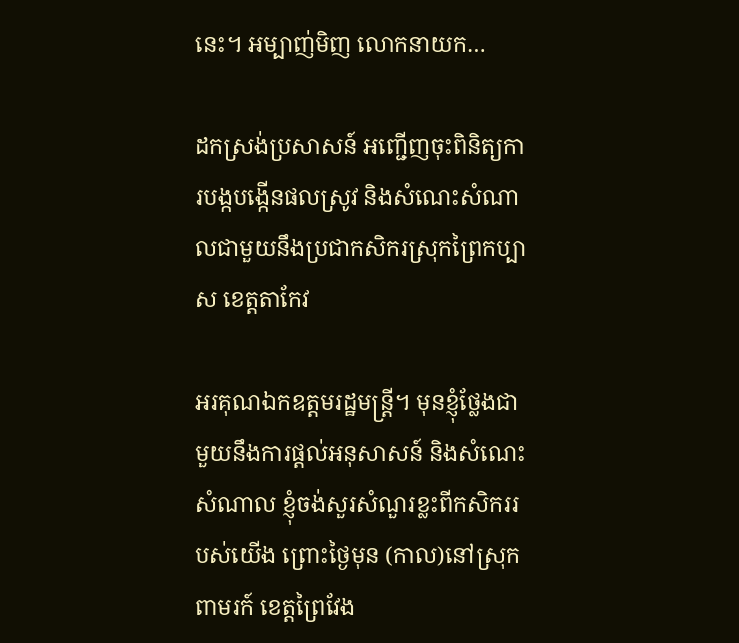នេះ។ អម្បាញ់មិញ លោកនាយក…

ដកស្រង់ប្រសាសន៍ អញ្ជើញចុះពិនិត្យការបង្កបង្កើនផលស្រូវ និងសំណេះសំណាលជាមួយនឹងប្រជាកសិករស្រុកព្រៃកប្បាស ខេត្តតាកែវ

អរគុណឯកឧត្តមរដ្ឋមន្ដ្រី។ មុនខ្ញុំថ្លែងជាមួយនឹងការផ្ដល់អនុសាសន៍ និងសំណេះសំណាល ខ្ញុំចង់សួរសំណួរខ្លះពីកសិកររបស់យើង ព្រោះថ្ងៃមុន (កាល)នៅស្រុកពាមរក៍ ខេត្តព្រៃវែង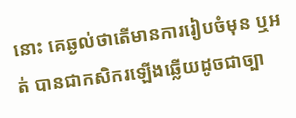នោះ គេឆ្ងល់ថាតើមានការរៀបចំមុន ឬអត់ បានជាកសិករឡើងឆ្លើយដូចជាច្បា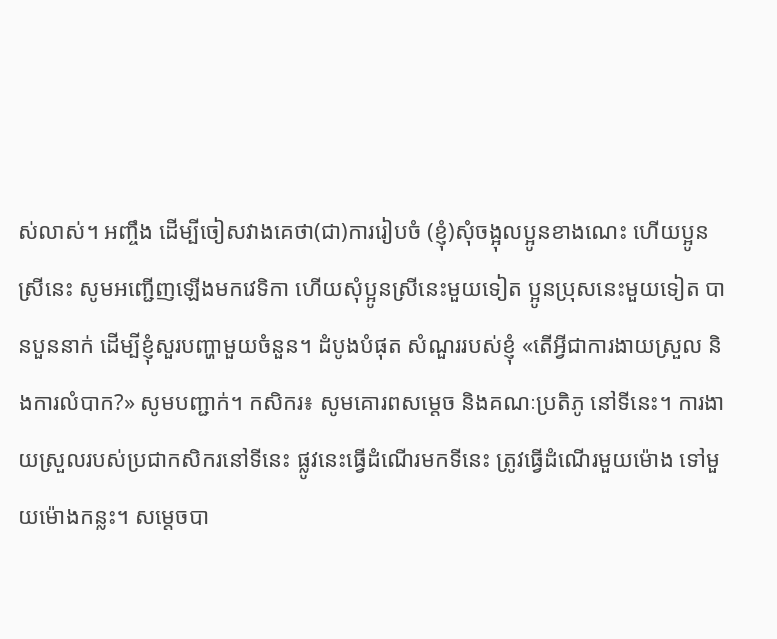ស់លាស់។ អញ្ចឹង ដើម្បីចៀសវាងគេថា(ជា)ការរៀបចំ (ខ្ញុំ)សុំចង្អុលប្អូនខាងណេះ ហើយប្អូនស្រីនេះ សូមអញ្ជើញឡើងមកវេទិកា ហើយសុំប្អូនស្រីនេះមួយទៀត ប្អូនប្រុសនេះមួយទៀត បានបួននាក់ ដើម្បីខ្ញុំសួរបញ្ហាមួយចំនួន។ ដំបូងបំផុត សំណួររបស់ខ្ញុំ «តើអ្វីជាការងាយស្រួល និងការលំបាក?» សូមបញ្ជាក់។ កសិករ៖ សូមគោរពសម្ដេច និងគណៈប្រតិភូ នៅទីនេះ។ ការងាយស្រួលរបស់ប្រជាកសិករនៅទីនេះ ផ្លូវនេះធ្វើដំណើរមកទីនេះ ត្រូវធ្វើដំណើរមួយម៉ោង ទៅមួយម៉ោងកន្លះ។ សម្ដេចបា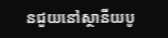នជួយនៅស្ថានីយបូ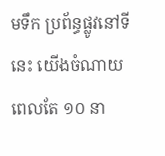មទឹក ប្រព័ន្ធផ្លូវនៅទីនេះ យើងចំណាយពេលតែ ១០ នា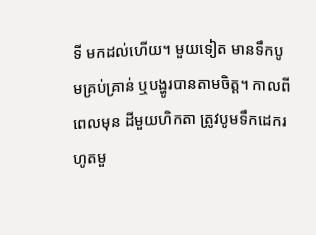ទី មកដល់ហើយ។ មួយទៀត មានទឹកបូមគ្រប់គ្រាន់ ឬបង្ហូរបានតាមចិត្ត។ កាលពីពេលមុន ដីមួយហិកតា ត្រូវបូមទឹកដេករហូតមួ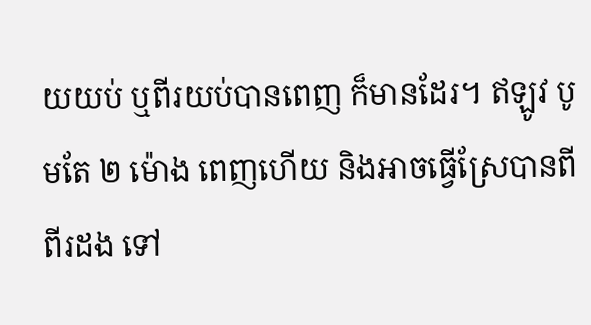យយប់ ឬពីរយប់បានពេញ ក៏មានដែរ។ ឥឡូវ បូមតែ ២ ម៉ោង ពេញហើយ និងអាចធ្វើស្រែបានពី ពីរដង ទៅ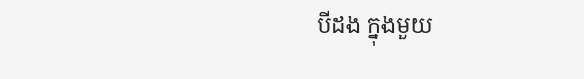បីដង ក្នុងមួយ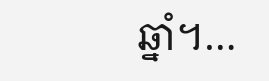ឆ្នាំ។…